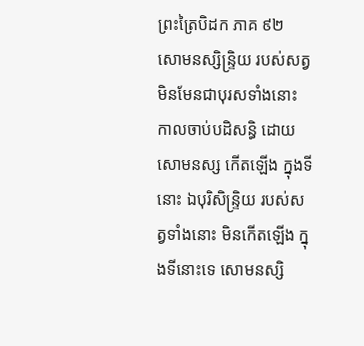ព្រះត្រៃបិដក ភាគ ៩២
សោមនស្សិន្ទ្រិយ របស់សត្វ មិនមែនជាបុរសទាំងនោះ កាលចាប់បដិសន្ធិ ដោយសោមនស្ស កើតឡើង ក្នុងទីនោះ ឯបុរិសិន្ទ្រិយ របស់សត្វទាំងនោះ មិនកើតឡើង ក្នុងទីនោះទេ សោមនស្សិ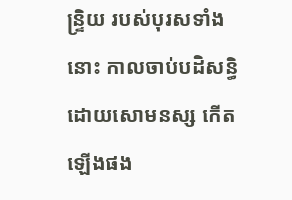ន្ទ្រិយ របស់បុរសទាំងនោះ កាលចាប់បដិសន្ធិ ដោយសោមនស្ស កើតឡើងផង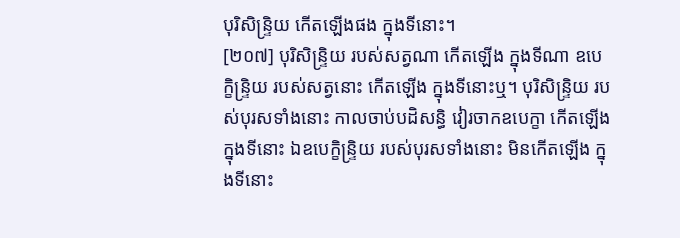បុរិសិន្ទ្រិយ កើតឡើងផង ក្នុងទីនោះ។
[២០៧] បុរិសិន្ទ្រិយ របស់សត្វណា កើតឡើង ក្នុងទីណា ឧបេក្ខិន្ទ្រិយ របស់សត្វនោះ កើតឡើង ក្នុងទីនោះឬ។ បុរិសិន្ទ្រិយ របស់បុរសទាំងនោះ កាលចាប់បដិសន្ធិ វៀរចាកឧបេក្ខា កើតឡើង ក្នុងទីនោះ ឯឧបេក្ខិន្ទ្រិយ របស់បុរសទាំងនោះ មិនកើតឡើង ក្នុងទីនោះ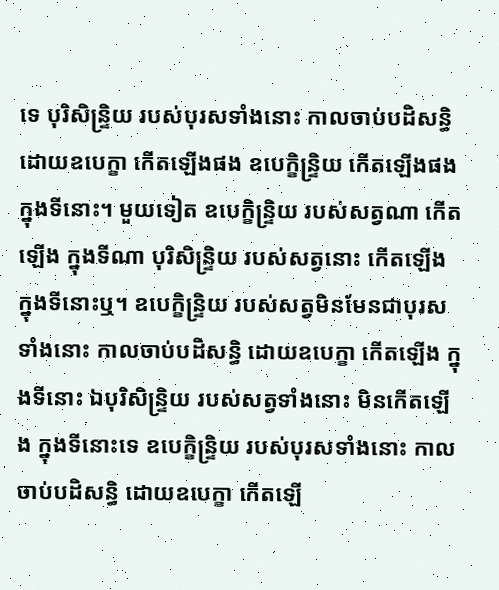ទេ បុរិសិន្ទ្រិយ របស់បុរសទាំងនោះ កាលចាប់បដិសន្ធិ ដោយឧបេក្ខា កើតឡើងផង ឧបេក្ខិន្ទ្រិយ កើតឡើងផង ក្នុងទីនោះ។ មួយទៀត ឧបេក្ខិន្ទ្រិយ របស់សត្វណា កើតឡើង ក្នុងទីណា បុរិសិន្ទ្រិយ របស់សត្វនោះ កើតឡើង ក្នុងទីនោះឬ។ ឧបេក្ខិន្ទ្រិយ របស់សត្វមិនមែនជាបុរសទាំងនោះ កាលចាប់បដិសន្ធិ ដោយឧបេក្ខា កើតឡើង ក្នុងទីនោះ ឯបុរិសិន្ទ្រិយ របស់សត្វទាំងនោះ មិនកើតឡើង ក្នុងទីនោះទេ ឧបេក្ខិន្ទ្រិយ របស់បុរសទាំងនោះ កាលចាប់បដិសន្ធិ ដោយឧបេក្ខា កើតឡើ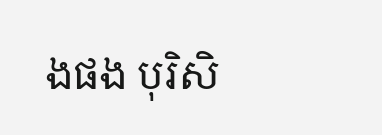ងផង បុរិសិ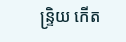ន្ទ្រិយ កើត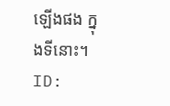ឡើងផង ក្នុងទីនោះ។
ID: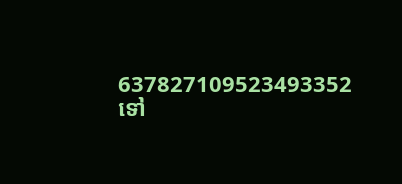637827109523493352
ទៅ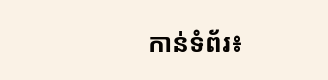កាន់ទំព័រ៖